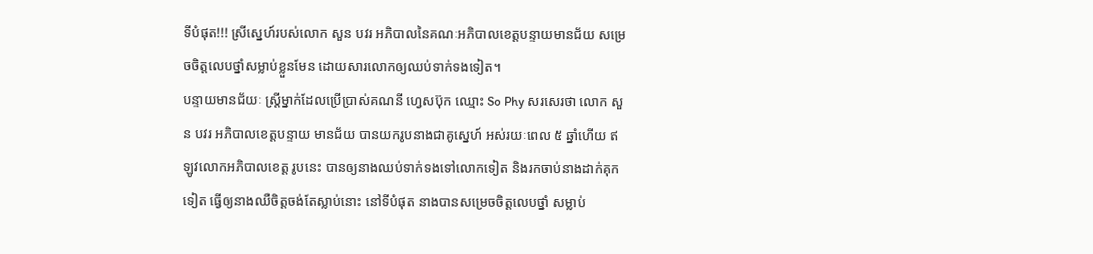ទីបំផុត!!! ស្រីស្នេហ៍របស់លោក សួន បវរ អភិបាលនៃគណៈអភិបាលខេត្តបន្ទាយមានជ័យ សម្រេចចិត្តលេបថ្នាំសម្លាប់ខ្លួនមែន ដោយសារលោកឲ្យឈប់ទាក់ទងទៀត។
បន្ទាយមានជ័យៈ ស្ត្រីម្នាក់ដែលប្រើប្រាស់គណនី ហ្វេសប៊ុក ឈ្មោះ So Phy សរសេរថា លោក សួន បវរ អភិបាលខេត្តបន្ទាយ មានជ័យ បានយករូបនាងជាគូស្នេហ៍ អស់រយៈពេល ៥ ឆ្នាំហើយ ឥឡូវលោកអភិបាលខេត្ត រូបនេះ បានឲ្យនាងឈប់ទាក់ទងទៅលោកទៀត និងរកចាប់នាងដាក់គុកទៀត ធ្វើឲ្យនាងឈឺចិត្តចង់តែស្លាប់នោះ នៅទីបំផុត នាងបានសម្រេចចិត្តលេបថ្នាំ សម្លាប់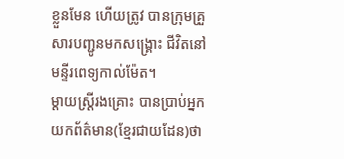ខ្លួនមែន ហើយត្រូវ បានក្រុមគ្រួសារបញ្ជូនមកសង្រ្គោះ ជីវិតនៅមន្ទីរពេទ្យកាល់ម៉ែត។
ម្តាយស្ត្រីរងគ្រោះ បានប្រាប់អ្នកយកព័ត៌មាន(ខ្មែរជាយដែន)ថា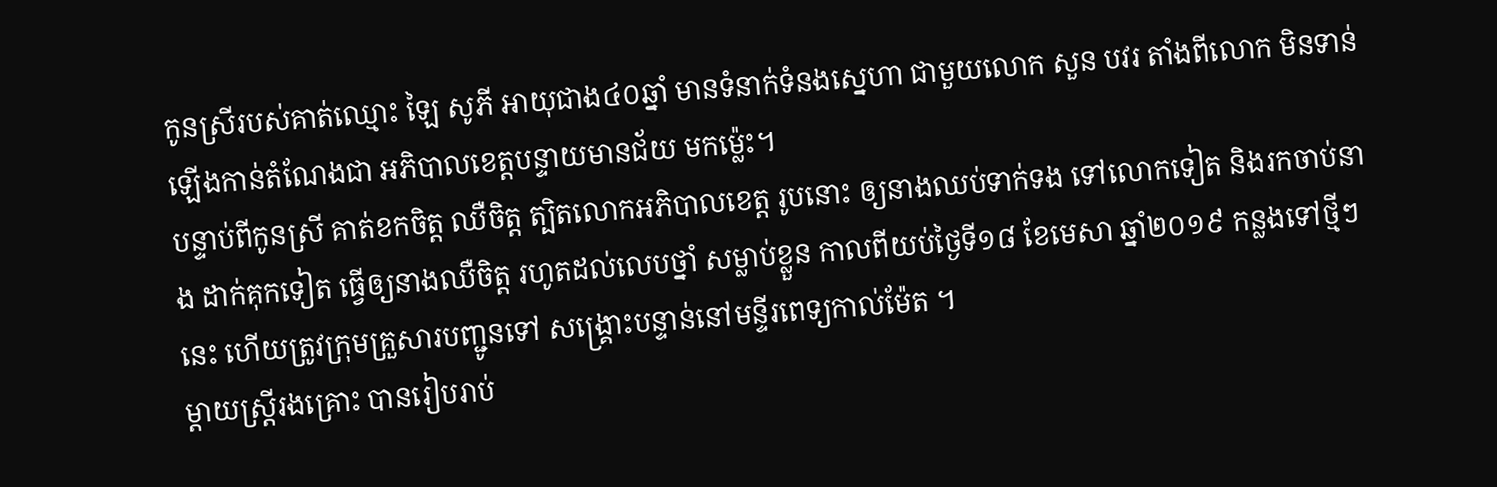កូនស្រីរបស់គាត់ឈ្មោះ ឡៃ សូភី អាយុជាង៤០ឆ្នាំ មានទំនាក់ទំនងស្នេហា ជាមួយលោក សួន បវរ តាំងពីលោក មិនទាន់ឡើងកាន់តំណែងជា អភិបាលខេត្តបន្ទាយមានជ័យ មកម៉្លេះ។
បន្ទាប់ពីកូនស្រី គាត់ខកចិត្ត ឈឺចិត្ត ត្បិតលោកអភិបាលខេត្ត រូបនោះ ឲ្យនាងឈប់ទាក់ទង ទៅលោកទៀត និងរកចាប់នាង ដាក់គុកទៀត ធ្វើឲ្យនាងឈឺចិត្ត រហូតដល់លេបថ្នាំ សម្លាប់ខ្លួន កាលពីយប់ថ្ងៃទី១៨ ខែមេសា ឆ្នាំ២០១៩ កន្លងទៅថ្មីៗនេះ ហើយត្រូវក្រុមគ្រួសារបញ្ជូនទៅ សង្គ្រោះបន្ទាន់នៅមន្ទីរពេទ្យកាល់ម៉ែត ។
ម្ដាយស្ត្រីរងគ្រោះ បានរៀបរាប់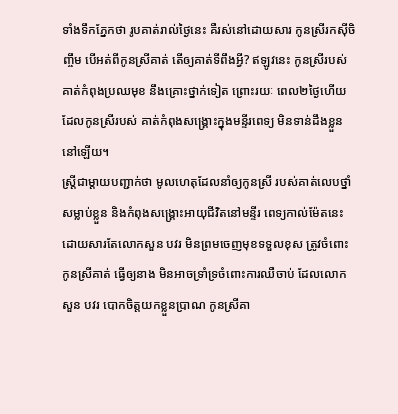ទាំងទឹកភ្នែកថា រូបគាត់រាល់ថ្ងៃនេះ គឺរស់នៅដោយសារ កូនស្រីរកស៊ីចិញ្ចឹម បើអត់ពីកូនស្រីគាត់ តើឲ្យគាត់ទីពឹងអ្វី? ឥឡូវនេះ កូនស្រីរបស់គាត់កំពុងប្រឈមុខ នឹងគ្រោះថ្នាក់ទៀត ព្រោះរយៈ ពេល២ថ្ងៃហើយ ដែលកូនស្រីរបស់ គាត់កំពុងសង្រ្គោះក្នុងមន្ទីរពេទ្យ មិនទាន់ដឹងខ្លួននៅឡើយ។
ស្ត្រីជាម្ដាយបញ្ជាក់ថា មូលហេតុដែលនាំឲ្យកូនស្រី របស់គាត់លេបថ្នាំសម្លាប់ខ្លួន និងកំពុងសង្គ្រោះអាយុជីវិតនៅមន្ទីរ ពេទ្យកាល់ម៉ែតនេះ ដោយសារតែលោកសួន បវរ មិនព្រមចេញមុខទទួលខុស ត្រូវចំពោះកូនស្រីគាត់ ធ្វើឲ្យនាង មិនអាចទ្រាំទ្រចំពោះការឈឺចាប់ ដែលលោក សួន បវរ បោកចិត្តយកខ្លួនប្រាណ កូនស្រីគា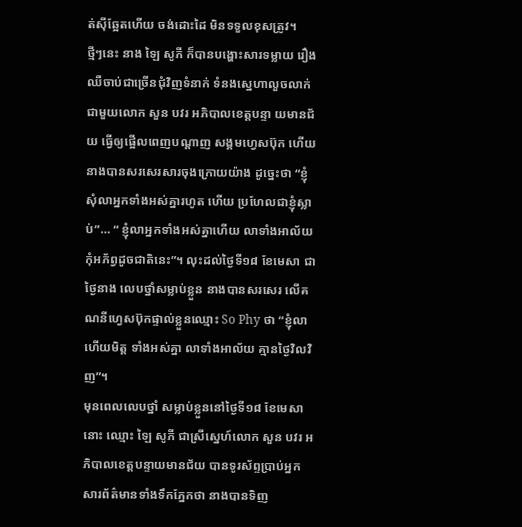ត់ស៊ីឆ្អែតហើយ ចង់ដោះដៃ មិនទទួលខុសត្រូវ។
ថ្មីៗនេះ នាង ឡៃ សូភី ក៏បានបង្ហោះសារទម្លាយ រឿងឈឺចាប់ជាច្រើនជុំវិញទំនាក់ ទំនងស្នេហាលួចលាក់ជាមួយលោក សួន បវរ អភិបាលខេត្តបន្ទា យមានជ័យ ធ្វើឲ្យផ្អើលពេញបណ្ដាញ សង្គមហ្វេសប៊ុក ហើយនាងបានសរសេរសារចុងក្រោយយ៉ាង ដូច្នេះថា “ខ្ញុំសុំលាអ្នកទាំងអស់គ្នារហូត ហើយ ប្រហែលជាខ្ញុំស្លាប់”… “ ខ្ញុំលាអ្នកទាំងអស់គ្នាហើយ លាទាំងអាល័យ កុំអភ័ព្វដូចជាតិនេះ”។ លុះដល់ថ្ងៃទី១៨ ខែមេសា ជាថ្ងៃនាង លេបថ្នាំសម្លាប់ខ្លួន នាងបានសរសេរ លើគណនីហ្វេសប៊ុកផ្ទាល់ខ្លួនឈ្មោះ So Phy ថា “ខ្ញុំលាហើយមិត្ត ទាំងអស់គ្នា លាទាំងអាល័យ គ្មានថ្ងៃវិលវិញ”។
មុនពេលលេបថ្នាំ សម្លាប់ខ្លួននៅថ្ងៃទី១៨ ខែមេសានោះ ឈ្មោះ ឡៃ សូភី ជាស្រីស្នេហ៍លោក សួន បវរ អភិបាលខេត្តបន្ទាយមានជ័យ បានទូរស័ព្ទប្រាប់អ្នក សារព័ត៌មានទាំងទឹកភ្នែកថា នាងបានទិញ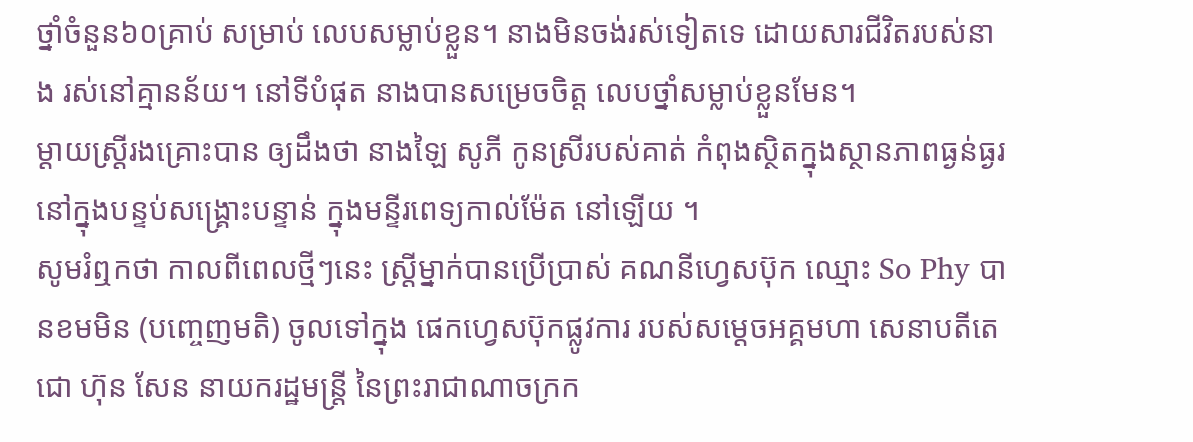ថ្នាំចំនួន៦០គ្រាប់ សម្រាប់ លេបសម្លាប់ខ្លួន។ នាងមិនចង់រស់ទៀតទេ ដោយសារជីវិតរបស់នាង រស់នៅគ្មានន័យ។ នៅទីបំផុត នាងបានសម្រេចចិត្ត លេបថ្នាំសម្លាប់ខ្លួនមែន។
ម្ដាយស្ត្រីរងគ្រោះបាន ឲ្យដឹងថា នាងឡៃ សូភី កូនស្រីរបស់គាត់ កំពុងស្ថិតក្នុងស្ថានភាពធ្ងន់ធ្ងរ នៅក្នុងបន្ទប់សង្គ្រោះបន្ទាន់ ក្នុងមន្ទីរពេទ្យកាល់ម៉ែត នៅឡើយ ។
សូមរំឮកថា កាលពីពេលថ្មីៗនេះ ស្ត្រីម្នាក់បានប្រើប្រាស់ គណនីហ្វេសប៊ុក ឈ្មោះ So Phy បានខមមិន (បញ្ចេញមតិ) ចូលទៅក្នុង ផេកហ្វេសប៊ុកផ្លូវការ របស់សម្តេចអគ្គមហា សេនាបតីតេជោ ហ៊ុន សែន នាយករដ្ឋមន្ត្រី នៃព្រះរាជាណាចក្រក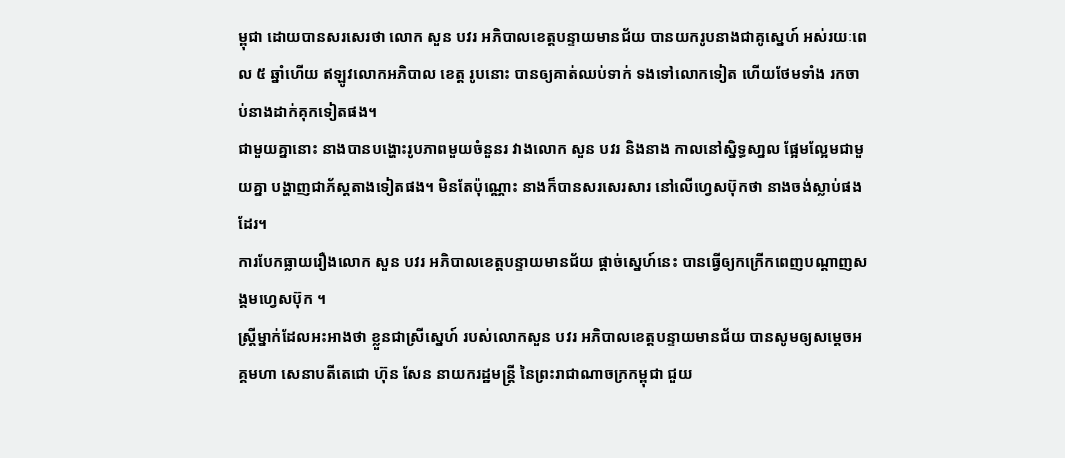ម្ពុជា ដោយបានសរសេរថា លោក សួន បវរ អភិបាលខេត្តបន្ទាយមានជ័យ បានយករូបនាងជាគូស្នេហ៍ អស់រយៈពេល ៥ ឆ្នាំហើយ ឥឡូវលោកអភិបាល ខេត្ត រូបនោះ បានឲ្យគាត់ឈប់ទាក់ ទងទៅលោកទៀត ហើយថែមទាំង រកចាប់នាងដាក់គុកទៀតផង។
ជាមួយគ្នានោះ នាងបានបង្ហោះរូបភាពមួយចំនួនរ វាងលោក សួន បវរ និងនាង កាលនៅស្និទ្ធសា្នល ផ្អែមល្អែមជាមួយគ្នា បង្ហាញជាភ័ស្តតាងទៀតផង។ មិនតែប៉ុណ្ណោះ នាងក៏បានសរសេរសារ នៅលើហ្វេសប៊ុកថា នាងចង់ស្លាប់ផងដែរ។
ការបែកធ្លាយរឿងលោក សួន បវរ អភិបាលខេត្តបន្ទាយមានជ័យ ផ្ដាច់ស្នេហ៍នេះ បានធ្វើឲ្យកក្រើកពេញបណ្តាញសង្គមហ្វេសប៊ុក ។
ស្ត្រីម្នាក់ដែលអះអាងថា ខ្លួនជាស្រីស្នេហ៍ របស់លោកសួន បវរ អភិបាលខេត្តបន្ទាយមានជ័យ បានសូមឲ្យសម្តេចអគ្គមហា សេនាបតីតេជោ ហ៊ុន សែន នាយករដ្ឋមន្ត្រី នៃព្រះរាជាណាចក្រកម្ពុជា ជួយ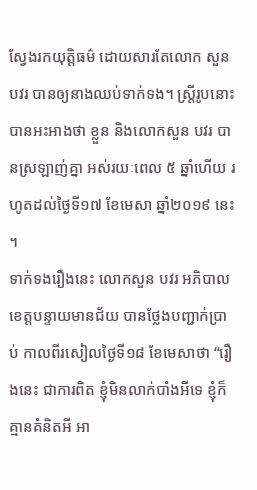ស្វែងរកយុត្តិធម៌ ដោយសារតែលោក សួន បវរ បានឲ្យនាងឈប់ទាក់ទង។ ស្ត្រីរូបនោះ បានអះអាងថា ខ្លួន និងលោកសួន បវរ បានស្រឡាញ់គ្នា អស់រយៈពេល ៥ ឆ្នាំហើយ រហូតដល់ថ្ងៃទី១៧ ខែមេសា ឆ្នាំ២០១៩ នេះ ។
ទាក់ទងរឿងនេះ លោកសួន បវរ អភិបាលខេត្តបន្ទាយមានជ័យ បានថ្លែងបញ្ជាក់ប្រាប់ កាលពីរសៀលថ្ងៃទី១៨ ខែមេសាថា “រឿងនេះ ជាការពិត ខ្ញុំមិនលាក់បាំងអីទេ ខ្ញុំក៏គ្មានគំនិតអី អា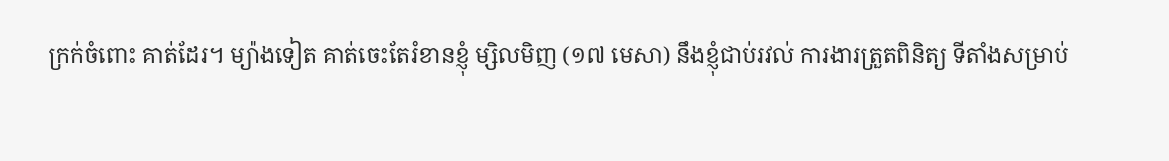ក្រក់ចំពោះ គាត់ដែរ។ ម្យ៉ាងទៀត គាត់ចេះតែរំខានខ្ញុំ ម្សិលមិញ (១៧ មេសា) នឹងខ្ញុំជាប់រវល់ ការងារត្រួតពិនិត្យ ទីតាំងសម្រាប់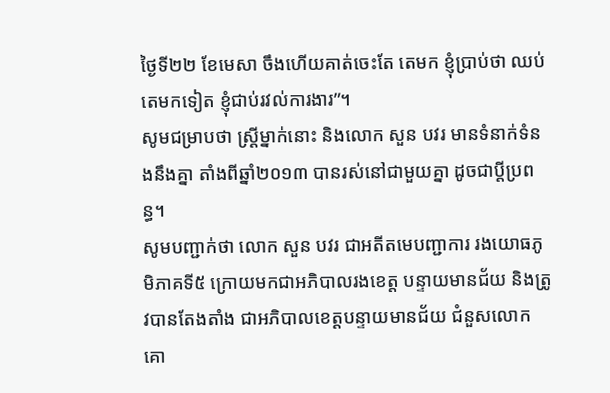ថ្ងៃទី២២ ខែមេសា ចឹងហើយគាត់ចេះតែ តេមក ខ្ញុំប្រាប់ថា ឈប់តេមកទៀត ខ្ញុំជាប់រវល់ការងារ”។
សូមជម្រាបថា ស្ត្រីម្នាក់នោះ និងលោក សួន បវរ មានទំនាក់ទំនងនឹងគ្នា តាំងពីឆ្នាំ២០១៣ បានរស់នៅជាមួយគ្នា ដូចជាប្តីប្រពន្ធ។
សូមបញ្ជាក់ថា លោក សួន បវរ ជាអតីតមេបញ្ជាការ រងយោធភូមិភាគទី៥ ក្រោយមកជាអភិបាលរងខេត្ត បន្ទាយមានជ័យ និងត្រូវបានតែងតាំង ជាអភិបាលខេត្តបន្ទាយមានជ័យ ជំនួសលោក គោ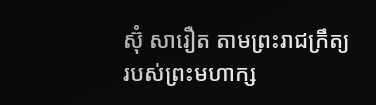ស៊ុំ សារឿត តាមព្រះរាជក្រឹត្យ របស់ព្រះមហាក្ស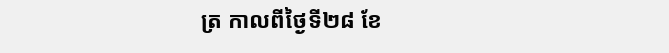ត្រ កាលពីថ្ងៃទី២៨ ខែ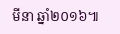មីនា ឆ្នាំ២០១៦៕